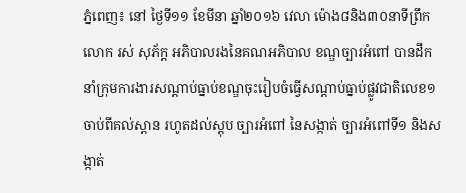ភ្នំពេញ៖ នៅ ថ្ងៃទី១១ ខែមីនា ឆ្នាំ២០១៦ វេលា ម៉ោង៨និង៣០នាទីព្រឹក លោក រស់ សុភ័ក្ត អភិបាលរងនៃគណអភិបាល ខណ្ឌច្បារអំពៅ បានដឹកនាំក្រុមការងារសណ្តាប់ធ្នាប់ខណ្ឌចុះរៀបចំធ្វើសណ្ដាប់ធ្នាប់ផ្លូវជាតិលេខ១ ចាប់ពីគល់ស្ពាន រហូតដល់ស្តុប ច្បារអំពៅ នៃសង្កាត់ ច្បារអំពៅទី១ និងសង្កាត់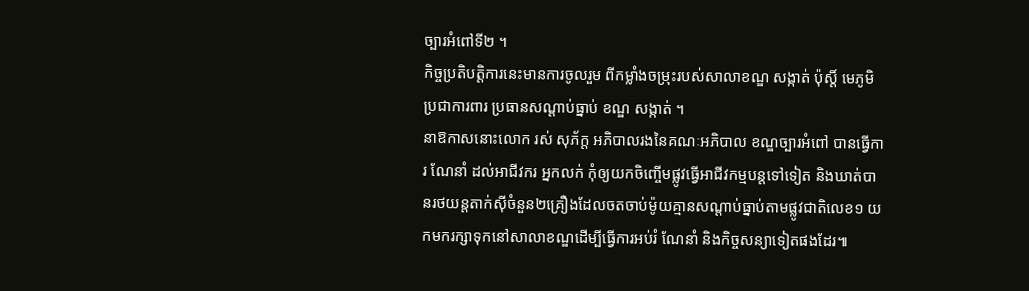ច្បារអំពៅទី២ ។
កិច្ចប្រតិបត្តិការនេះមានការចូលរួម ពីកម្លាំងចម្រុះរបស់សាលាខណ្ឌ សង្កាត់ ប៉ុស្តិ៍ មេភូមិ ប្រជាការពារ ប្រធានសណ្ដាប់ធ្នាប់ ខណ្ឌ សង្កាត់ ។
នាឱកាសនោះលោក រស់ សុភ័ក្ត អភិបាលរងនៃគណៈអភិបាល ខណ្ឌច្បារអំពៅ បានធ្វើការ ណែនាំ ដល់អាជីវករ អ្នកលក់ កុំឲ្យយកចិញ្ចើមផ្លូវធ្វើអាជីវកម្មបន្តទៅទៀត និងឃាត់បានរថយន្តតាក់ស៊ីចំនួន២គ្រឿងដែលចតចាប់ម៉ូយគ្មានសណ្តាប់ធ្នាប់តាមផ្លូវជាតិលេខ១ យកមករក្សាទុកនៅសាលាខណ្ឌដើម្បីធ្វើការអប់រំ ណែនាំ និងកិច្ចសន្យាទៀតផងដែរ៕